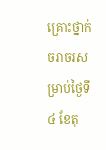គ្រោះថ្នាក់ចរាចរសម្រាប់ថ្ងៃទី៤ ខែតុ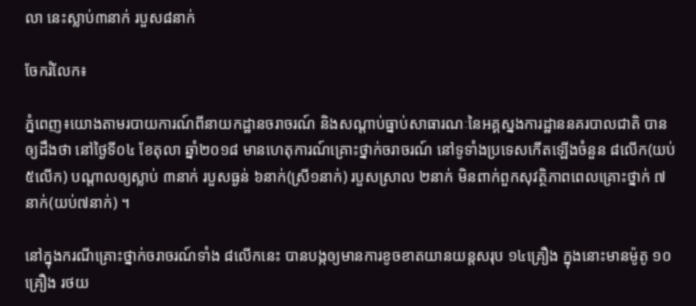លា នេះស្លាប់៣នាក់ របួស៨នាក់

ចែករំលែក៖

ភ្នំពេញ៖យោងតាមរបាយការណ៍ពីនាយកដ្ឋានចរាចរណ៍ និងសណ្តាប់ធ្នាប់សាធារណៈនៃអគ្គស្នងការដ្ឋាននគរបាលជាតិ បានឲ្យដឹងថា នៅថ្ងៃទី០៤ ខែតុលា ឆ្នាំ២០១៨ មានហេតុការណ៍គ្រោះថ្នាក់ចរាចរណ៍ នៅទូទាំងប្រទេសកើតឡើងចំនួន ៨លើក(យប់៥លើក) បណ្តាលឲ្យស្លាប់ ៣នាក់ របួសធ្ងន់ ៦នាក់(ស្រី១នាក់) របួសស្រាល ២នាក់ មិនពាក់ពួកសុវត្ថិភាពពេលគ្រោះថ្នាក់ ៧នាក់(យប់៧នាក់) ។

នៅក្នុងករណីគ្រោះថ្នាក់ចរាចរណ៍ទាំង ៨លើកនេះ បានបង្កឲ្យមានការខូចខាតយានយន្តសរុប ១៤គ្រឿង ក្នុងនោះមានម៉ូតូ ១០គ្រឿង រថយ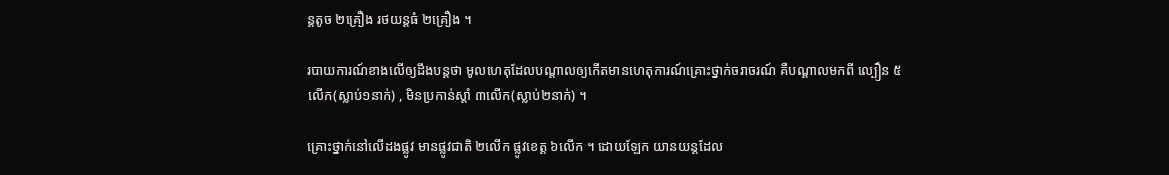ន្តតូច ២គ្រឿង រថយន្តធំ ២គ្រឿង ។

របាយការណ៍ខាងលើឲ្យដឹងបន្តថា មូលហេតុដែលបណ្តាលឲ្យកើតមានហេតុការណ៍គ្រោះថ្នាក់ចរាចរណ៍ គឺបណ្តាលមកពី ល្បឿន ៥លើក(ស្លាប់១នាក់) , មិនប្រកាន់ស្តាំ ៣លើក(ស្លាប់២នាក់) ។

គ្រោះថ្នាក់នៅលើដងផ្លូវ មានផ្លូវជាតិ ២លើក ផ្លូវខេត្ត ៦លើក ។ ដោយឡែក យានយន្តដែល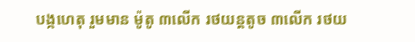បង្កហេតុ រួមមាន ម៉ូតូ ៣លើក រថយន្តតូច ៣លើក រថយ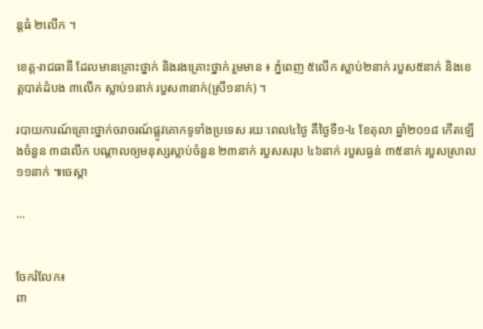ន្តធំ ២លើក ។

ខេត្ត-រាជធានី ដែលមានគ្រោះថ្នាក់ និងរងគ្រោះថ្នាក់ រួមមាន ៖ ភ្នំពេញ ៥លើក ស្លាប់២នាក់ របួស៥នាក់ និងខេត្តបាត់ដំបង ៣លើក ស្លាប់១នាក់ របួស៣នាក់(ស្រី១នាក់) ។

របាយការណ៍គ្រោះថ្នាក់ចរាចរណ៍ផ្លូវគោកទូទាំងប្រទេស រយៈពេល៤ថ្ងៃ គឺថ្ងៃទី១-៤ ខែតុលា ឆ្នាំ២០១៨ កើតឡើងចំនួន ៣៨លើក បណ្តាលឲ្យមនុស្សស្លាប់ចំនួន ២៣នាក់ របួសសរុប ៤៦នាក់ របួសធ្ងន់ ៣៥នាក់ របួសស្រាល ១១នាក់ ៕ចេស្តា

...


ចែករំលែក៖
ពា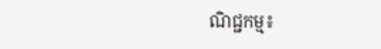ណិជ្ជកម្ម៖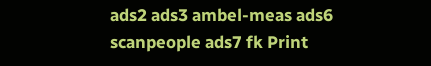ads2 ads3 ambel-meas ads6 scanpeople ads7 fk Print